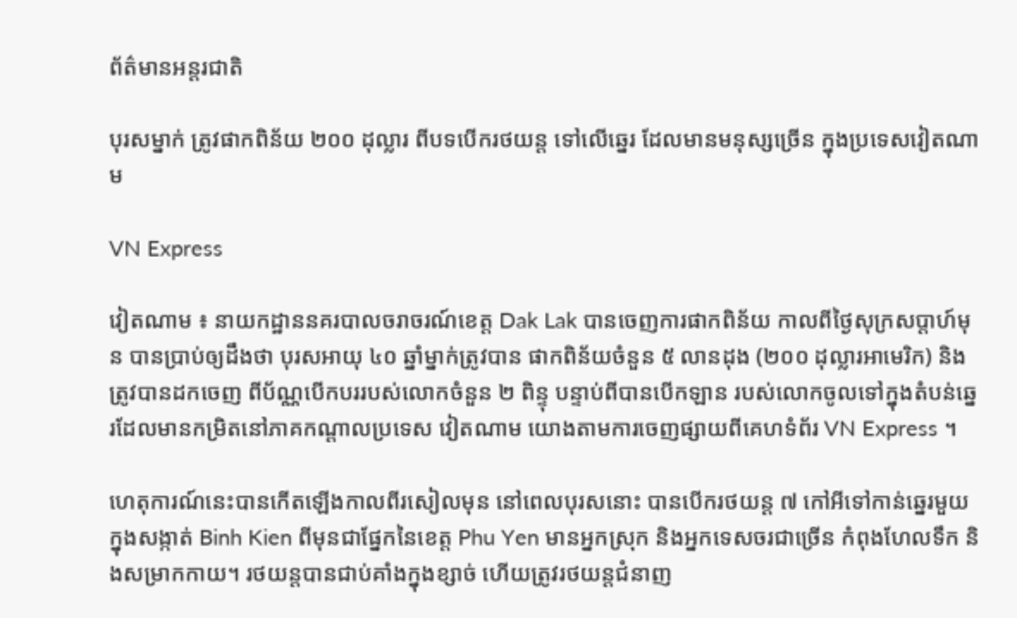ព័ត៌មានអន្តរជាតិ

បុរសម្នាក់ ត្រូវផាកពិន័យ ២០០ ដុល្លារ ពីបទបើករថយន្ត ទៅលើឆ្នេរ ដែលមានមនុស្សច្រើន ក្នុងប្រទេសវៀតណាម

VN Express

វៀតណាម ៖ នាយកដ្ឋាននគរបាលចរាចរណ៍ខេត្ត Dak Lak បានចេញការផាកពិន័យ កាលពីថ្ងៃសុក្រសប្តាហ៍មុន បានប្រាប់ឲ្យដឹងថា បុរសអាយុ ៤០ ឆ្នាំម្នាក់ត្រូវបាន ផាកពិន័យចំនួន ៥ លានដុង (២០០ ដុល្លារអាមេរិក) និងត្រូវបានដកចេញ ពីប័ណ្ណបើកបររបស់លោកចំនួន ២ ពិន្ទុ បន្ទាប់ពីបានបើកឡាន របស់លោកចូលទៅក្នុងតំបន់ឆ្នេរដែលមានកម្រិតនៅភាគកណ្តាលប្រទេស វៀតណាម យោងតាមការចេញផ្សាយពីគេហទំព័រ VN Express ។

ហេតុការណ៍នេះបានកើតឡើងកាលពីរសៀលមុន នៅពេលបុរសនោះ បានបើករថយន្ត ៧ កៅអីទៅកាន់ឆ្នេរមួយក្នុងសង្កាត់ Binh Kien ពីមុនជាផ្នែកនៃខេត្ត Phu Yen មានអ្នកស្រុក និងអ្នកទេសចរជាច្រើន កំពុងហែលទឹក និងសម្រាកកាយ។ រថយន្តបានជាប់គាំងក្នុងខ្សាច់ ហើយត្រូវរថយន្តជំនាញ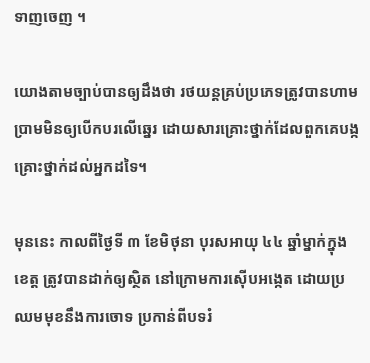ទាញចេញ ។

យោងតាមច្បាប់បានឲ្យដឹងថា រថយន្តគ្រប់ប្រភេទត្រូវបានហាមប្រាមមិនឲ្យបើកបរលើឆ្នេរ ដោយសារគ្រោះថ្នាក់ដែលពួកគេបង្កគ្រោះថ្នាក់ដល់អ្នកដទៃ។

មុននេះ កាលពីថ្ងៃទី ៣ ខែមិថុនា បុរសអាយុ ៤៤ ឆ្នាំម្នាក់ក្នុងខេត្ត ត្រូវបានដាក់ឲ្យស្ថិត នៅក្រោមការស៊ើបអង្កេត ដោយប្រឈមមុខនឹងការចោទ ប្រកាន់ពីបទរំ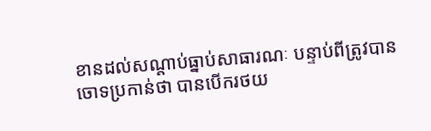ខានដល់សណ្តាប់ធ្នាប់សាធារណៈ បន្ទាប់ពីត្រូវបានចោទប្រកាន់ថា បានបើករថយ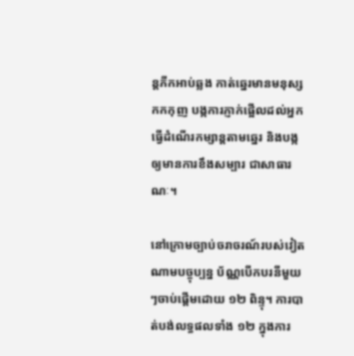ន្តភីកអាប់ឆ្លង កាត់ឆ្នេរមានមនុស្សកកកុញ បង្កការភ្ញាក់ផ្អើលដល់អ្នកធ្វើដំណើរកម្សាន្តតាមឆ្នេរ និងបង្កឲ្យមានការខឹងសម្បារ ជាសាធារណៈ។

នៅក្រោមច្បាប់ចរាចរណ៍របស់វៀតណាមបច្ចុប្បន្ន ប័ណ្ណបើកបរនីមួយៗចាប់ផ្តើមដោយ ១២ ពិន្ទុ។ ការបាត់បង់លទ្ធផលទាំង ១២ ក្នុងការ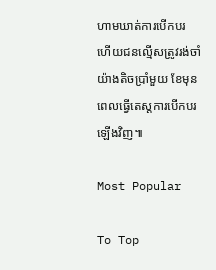ហាមឃាត់ការបើកបរ ហើយជនល្មើសត្រូវរង់ចាំយ៉ាងតិចប្រាំមួយ ខែមុនពេលធ្វើតេស្តការបើកបរឡើងវិញ៕

Most Popular

To Top